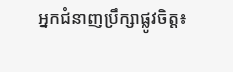អ្នកជំនាញប្រឹក្សាផ្លូវចិត្ត៖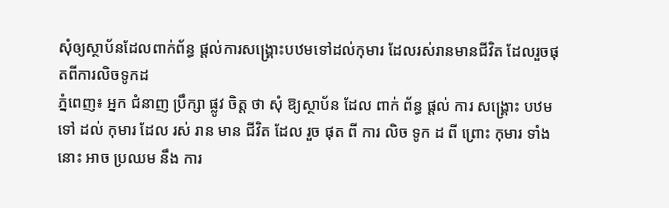សុំឲ្យស្ថាប័នដែលពាក់ព័ន្ធ ផ្ដល់ការសង្គ្រោះបឋមទៅដល់កុមារ ដែលរស់រានមានជីវិត ដែលរួចផុតពីការលិចទូកដ
ភ្នំពេញ៖ អ្នក ជំនាញ ប្រឹក្សា ផ្លូវ ចិត្ត ថា សុំ ឱ្យស្ថាប័ន ដែល ពាក់ ព័ន្ធ ផ្ដល់ ការ សង្គ្រោះ បឋម ទៅ ដល់ កុមារ ដែល រស់ រាន មាន ជីវិត ដែល រួច ផុត ពី ការ លិច ទូក ដ ពី ព្រោះ កុមារ ទាំង នោះ អាច ប្រឈម នឹង ការ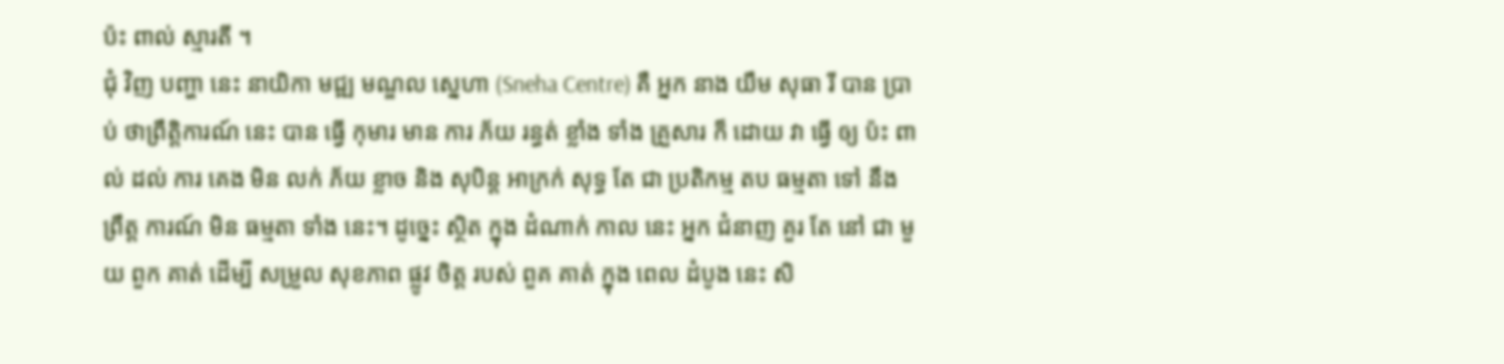ប៉ះ ពាល់ ស្មារតី ។
ជុំ វិញ បញ្ហា នេះ នាយិកា មជ្ឍ មណ្ឌល ស្នេហា (Sneha Centre) គឺ អ្នក នាង យឹម សុធា រី បាន ប្រាប់ ថាព្រឹត្តិការណ៍ នេះ បាន ធ្វើ កុមារ មាន ការ ភ័យ រន្ធត់ ខ្លាំង ទាំង គ្រួសារ ក៏ ដោយ វា ធ្វើ ឲ្យ ប៉ះ ពាល់ ដល់ ការ គេង មិន លក់ ភ័យ ខ្លាច និង សុបិន្ត អាក្រក់ សុទ្ធ តែ ជា ប្រតិកម្ម តប ធម្មតា ទៅ នឹង ព្រឹត្ត ការណ៍ មិន ធម្មតា ទាំង នេះ។ ដូច្នេះ ស្ថិត ក្នុង ដំណាក់ កាល នេះ អ្នក ជំនាញ គួរ តែ នៅ ជា មួយ ពួក គាត់ ដើម្បី សម្រួល សុខភាព ផ្លូវ ចិត្ត របស់ ពួគ គាត់ ក្នុង ពេល ដំបូង នេះ សិ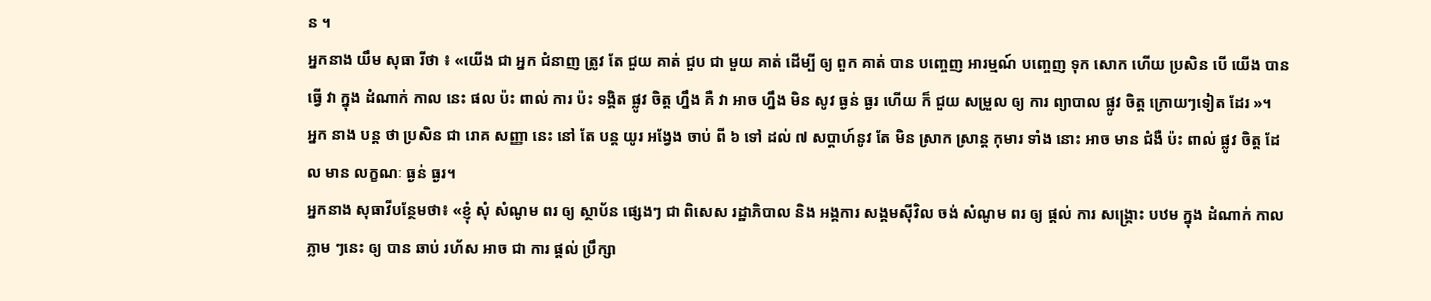ន ។
អ្នកនាង យឹម សុធា រីថា ៖ «យើង ជា អ្នក ជំនាញ ត្រូវ តែ ជួយ គាត់ ជួប ជា មួយ គាត់ ដើម្បី ឲ្យ ពួក គាត់ បាន បញ្ចេញ អារម្មណ៍ បញ្ចេញ ទុក សោក ហើយ ប្រសិន បើ យើង បាន ធ្វើ វា ក្នុង ដំណាក់ កាល នេះ ផល ប៉ះ ពាល់ ការ ប៉ះ ទង្គិត ផ្លូវ ចិត្ត ហ្នឹង គឺ វា អាច ហ្នឹង មិន សូវ ធ្ងន់ ធ្ងរ ហើយ ក៏ ជួយ សម្រួល ឲ្យ ការ ព្យាបាល ផ្លូវ ចិត្ត ក្រោយៗទៀត ដែរ »។
អ្នក នាង បន្ត ថា ប្រសិន ជា រោគ សញ្ញា នេះ នៅ តែ បន្ត យូរ អង្វែង ចាប់ ពី ៦ ទៅ ដល់ ៧ សប្ដាហ៍នូវ តែ មិន ស្រាក ស្រាន្ត កុមារ ទាំង នោះ អាច មាន ជំងឺ ប៉ះ ពាល់ ផ្លូវ ចិត្ត ដែល មាន លក្ខណៈ ធ្ងន់ ធ្ងរ។
អ្នកនាង សុធាវីបន្ថែមថា៖ «ខ្ញុំ សុំ សំណូម ពរ ឲ្យ ស្ថាប័ន ផ្សេងៗ ជា ពិសេស រដ្ឋាភិបាល និង អង្គការ សង្គមស៊ីវិល ចង់ សំណូម ពរ ឲ្យ ផ្ដល់ ការ សង្គ្រោះ បឋម ក្នុង ដំណាក់ កាល ភ្លាម ៗនេះ ឲ្យ បាន ឆាប់ រហ័ស អាច ជា ការ ផ្ដល់ ប្រឹក្សា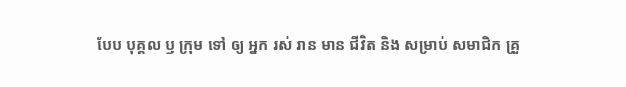បែប បុគ្គល ឫ ក្រុម ទៅ ឲ្យ អ្នក រស់ រាន មាន ជីវិត និង សម្រាប់ សមាជិក គ្រួ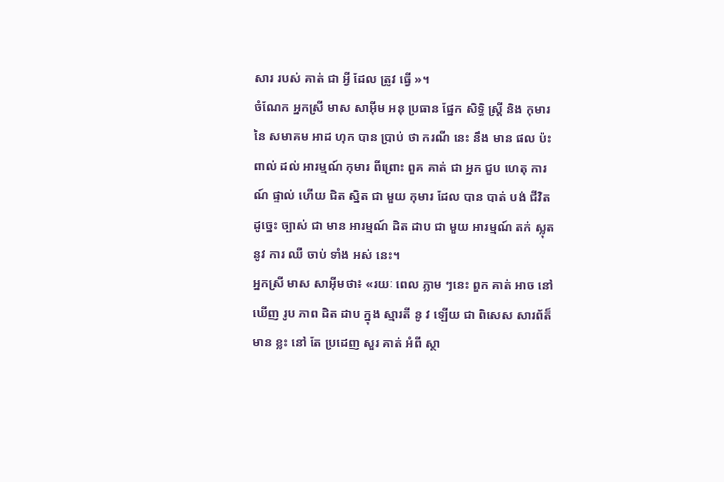សារ របស់ គាត់ ជា អ្វី ដែល ត្រូវ ធ្វើ »។
ចំណែក អ្នកស្រី មាស សាអ៊ីម អនុ ប្រធាន ផ្នែក សិទ្ធិ ស្ដ្រី និង កុមារ នៃ សមាគម អាដ ហុក បាន ប្រាប់ ថា ករណី នេះ នឹង មាន ផល ប៉ះ ពាល់ ដល់ អារម្មណ៍ កុមារ ពីព្រោះ ពួគ គាត់ ជា អ្នក ជួប ហេតុ ការណ៍ ផ្ទាល់ ហើយ ជិត ស្និត ជា មួយ កុមារ ដែល បាន បាត់ បង់ ជីវិត ដូច្នេះ ច្បាស់ ជា មាន អារម្មណ៍ ដិត ដាប ជា មួយ អារម្មណ៍ តក់ ស្លុត នូវ ការ ឈឺ ចាប់ ទាំង អស់ នេះ។
អ្នកស្រី មាស សាអ៊ីមថា៖ «រយៈ ពេល ភ្លាម ៗនេះ ពួក គាត់ អាច នៅ ឃើញ រូប ភាព ដិត ដាប ក្នុង ស្មារតី នូ វ ឡើយ ជា ពិសេស សារព័ត៏មាន ខ្លះ នៅ តែ ប្រដេញ សួរ គាត់ អំពី ស្ថា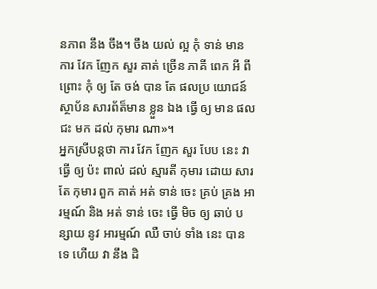នភាព នឹង ចឹង។ ចឹង យល់ ល្អ កុំ ទាន់ មាន ការ វែក ញែក សួរ គាត់ ច្រើន ភាគី ពេក អី ពីព្រោះ កុំ ឲ្យ តែ ចង់ បាន តែ ផលប្រ យោជន៍ ស្ថាប័ន សារព័ត៏មាន ខ្លួន ឯង ធ្វើ ឲ្យ មាន ផល ជះ មក ដល់ កុមារ ណា»។
អ្នកស្រីបន្តថា ការ វែក ញែក សួរ បែប នេះ វា ធ្វើ ឲ្យ ប៉ះ ពាល់ ដល់ ស្មារតី កុមារ ដោយ សារ តែ កុមារ ពួក គាត់ អត់ ទាន់ ចេះ គ្រប់ គ្រង អារម្មណ៍ និង អត់ ទាន់ ចេះ ធ្វើ មិច ឲ្យ ឆាប់ បន្សាយ នូវ អារម្មណ៍ ឈឺ ចាប់ ទាំង នេះ បាន ទេ ហើយ វា នឹង ដិ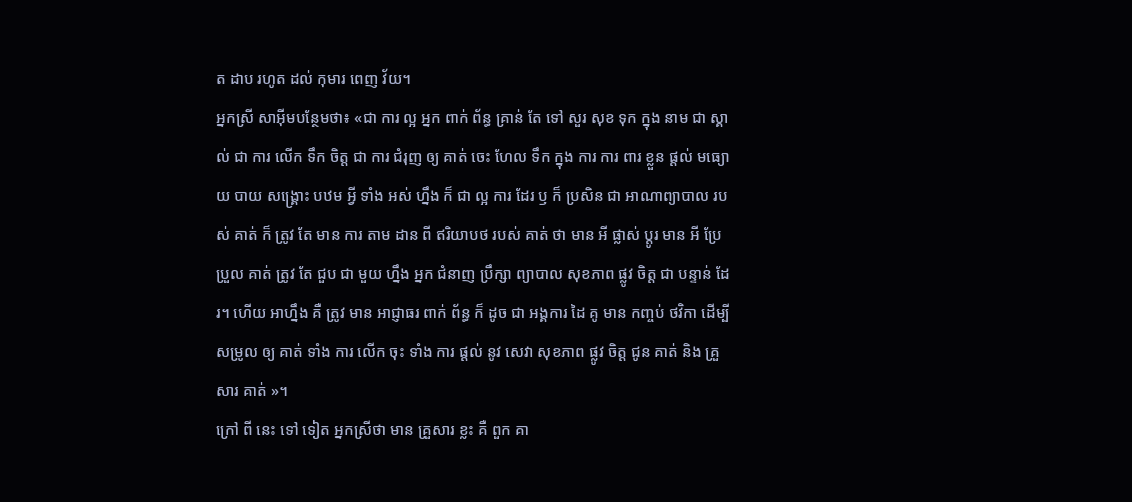ត ដាប រហូត ដល់ កុមារ ពេញ វ័យ។
អ្នកស្រី សាអ៊ីមបន្ថែមថា៖ «ជា ការ ល្អ អ្នក ពាក់ ព័ន្ធ គ្រាន់ តែ ទៅ សួរ សុខ ទុក ក្នុង នាម ជា ស្គាល់ ជា ការ លើក ទឹក ចិត្ត ជា ការ ជំរុញ ឲ្យ គាត់ ចេះ ហែល ទឹក ក្នុង ការ ការ ពារ ខ្លួន ផ្ដល់ មធ្យោយ បាយ សង្គ្រោះ បឋម អ្វី ទាំង អស់ ហ្នឹង ក៏ ជា ល្អ ការ ដែរ ឫ ក៏ ប្រសិន ជា អាណាព្យាបាល របស់ គាត់ ក៏ ត្រូវ តែ មាន ការ តាម ដាន ពី ឥរិយាបថ របស់ គាត់ ថា មាន អី ផ្លាស់ ប្ដូរ មាន អី ប្រែ ប្រួល គាត់ ត្រូវ តែ ជួប ជា មួយ ហ្នឹង អ្នក ជំនាញ ប្រឹក្សា ព្យាបាល សុខភាព ផ្លូវ ចិត្ត ជា បន្ទាន់ ដែរ។ ហើយ អាហ្នឹង គឺ ត្រូវ មាន អាជ្ញាធរ ពាក់ ព័ន្ធ ក៏ ដូច ជា អង្គការ ដៃ គូ មាន កញ្ចប់ ថវិកា ដើម្បី សម្រូល ឲ្យ គាត់ ទាំង ការ លើក ចុះ ទាំង ការ ផ្ដល់ នូវ សេវា សុខភាព ផ្លូវ ចិត្ត ជូន គាត់ និង គ្រួសារ គាត់ »។
ក្រៅ ពី នេះ ទៅ ទៀត អ្នកស្រីថា មាន គ្រួសារ ខ្លះ គឺ ពួក គា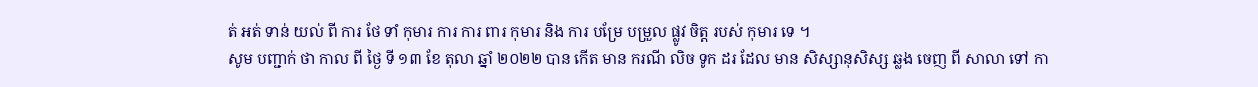ត់ អត់ ទាន់ យល់ ពី ការ ថែ ទាំ កុមារ ការ ការ ពារ កុមារ និង ការ បម្រែ បម្រួល ផ្លូវ ចិត្ត របស់ កុមារ ទេ ។
សូម បញ្ជាក់ ថា កាល ពី ថ្ងៃ ទី ១៣ ខែ តុលា ឆ្នាំ ២០២២ បាន កើត មាន ករណី លិច ទូក ដរ ដែល មាន សិស្សានុសិស្ស ឆ្លង ចេញ ពី សាលា ទៅ កា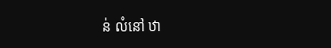ន់ លំនៅ ឋា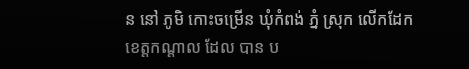ន នៅ ភូមិ កោះចម្រើន ឃុំកំពង់ ភ្នំ ស្រុក លើកដែក ខេត្តកណ្ដាល ដែល បាន ប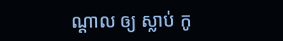ណ្ដាល ឲ្យ ស្លាប់ កូ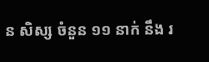ន សិស្ស ចំនួន ១១ នាក់ នឹង រ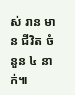ស់ រាន មាន ជីវិត ចំនួន ៤ នាក់៕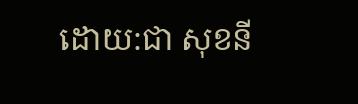ដោយ:ជា សុខនី